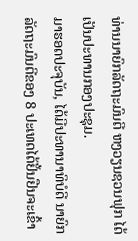ທ່ານນາຍົກລັດຖະມົນຕີ ຫງວຽນຊວນຟຸກ ໄດ້ເປັນປະທານກອງປະຊຸມ.
ມາຮອດປະຈຸບັນ, ໄດ້ມີປະທານາທິບໍດີ ນາຍົກລັດຖະມົນຕີຂອງ 8 ປະເທດໄດ້ຢັ້ນຢືນຈະເຂົ້າ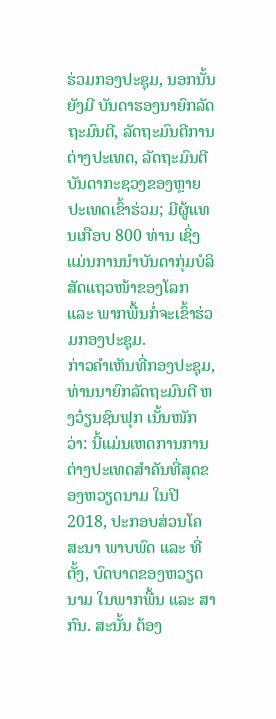ຮ່ວມກອງປະຊຸມ, ນອກນັ້ນຍັງມີ ບັນດາຮອງນາຍົກລັດຖະມົນຕີ, ລັດຖະມົນຕີການຕ່າງປະເທດ, ລັດຖະມົນຕີບັນດາກະຊວງຂອງຫຼາຍປະເທດເຂົ້າຮ່ວມ; ມີຜູ້ແທນເກືອບ 800 ທ່ານ ເຊິ່ງແມ່ນການນຳບັນດາກຸ່ມບໍລິສັດແຖວໜ້າຂອງໂລກ ແລະ ພາກພື້ນກໍ່ຈະເຂົ້າຮ່ວມກອງປະຊຸມ.
ກ່າວຄຳເຫັນທີ່ກອງປະຊຸມ, ທ່ານນາຍົກລັດຖະມົນຕີ ຫງວ໋ຽນຊົນຟຸກ ເນັ້ນໜັກວ່າ: ນີ້ແມ່ນເຫດການການຕ່າງປະເທດສຳຄັນທີ່ສຸດຂອງຫວຽດນາມ ໃນປີ 2018, ປະກອບສ່ວນໂຄສະນາ ພາບພົດ ແລະ ທີ່ຕັ້ງ, ບົດບາດຂອງຫວຽດນາມ ໃນພາກພື້ນ ແລະ ສາກົນ. ສະນັ້ນ ຕ້ອງ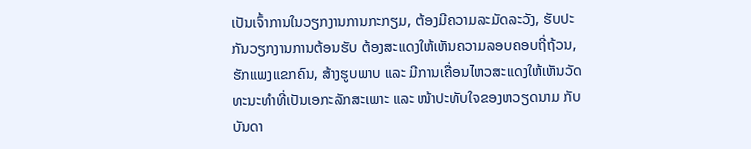ເປັນເຈົ້າການໃນວຽກງານການກະກຽມ, ຕ້ອງມີຄວາມລະມັດລະວັງ, ຮັບປະກັນວຽກງານການຕ້ອນຮັບ ຕ້ອງສະແດງໃຫ້ເຫັນຄວາມລອບຄອບຖີ່ຖ້ວນ, ຮັກແພງແຂກຄົນ, ສ້າງຮູບພາບ ແລະ ມີການເຄື່ອນໄຫວສະແດງໃຫ້ເຫັນວັດທະນະທຳທີ່ເປັນເອກະລັກສະເພາະ ແລະ ໜ້າປະທັບໃຈຂອງຫວຽດນາມ ກັບບັນດາ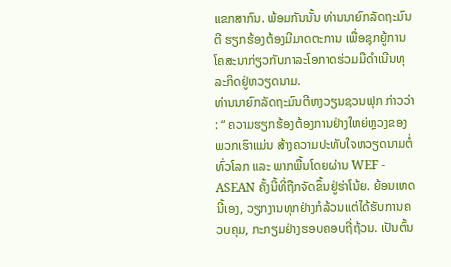ແຂກສາກົນ. ພ້ອມກັນນັ້ນ ທ່ານນາຍົກລັດຖະມົນຕີ ຮຽກຮ້ອງຕ້ອງມີມາດຕະການ ເພື່ອຊຸກຍູ້ການໂຄສະນາກ່ຽວກັບກາລະໂອກາດຮ່ວມມືດຳເນີນທຸລະກິດຢູ່ຫວຽດນາມ.
ທ່ານນາຍົກລັດຖະມົນຕີຫງວຽນຊວນຟຸກ ກ່າວວ່າ : “ ຄວາມຮຽກຮ້ອງຕ້ອງການຢ່າງໃຫຍ່ຫຼວງຂອງພວກເຮົາແມ່ນ ສ້າງຄວາມປະທັບໃຈຫວຽດນາມຕໍ່ທົ່ວໂລກ ແລະ ພາກພື້ນໂດຍຜ່ານ WEF - ASEAN ຄັ້ງນີ້ທີ່ຖືກຈັດຂຶ້ນຢູ່ຮ່າໂນ້ຍ. ຍ້ອນເຫດນີ້ເອງ, ວຽກງານທຸກຢ່າງກໍລ້ວນແຕ່ໄດ້ຮັບການຄວບຄຸມ, ກະກຽມຢ່າງຮອບຄອບຖີ່ຖ້ວນ. ເປັນຕົ້ນ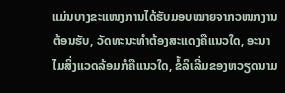ແມ່ນບາງຂະແໜງການໄດ້ຮັບມອບໝາຍຈາກວໜກງານຕ້ອນຮັບ, ວັດທະນະທຳຕ້ອງສະແດງຄືແນວໃດ, ອະນາໄມສິ່ງແວດລ້ອມກໍຄືແນວໃດ, ຂໍ້ລິເລີ່ມຂອງຫວຽດນາມ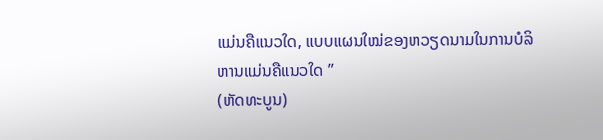ແມ່ນຄືແນວໃດ, ແບບແຜນໃໝ່ຂອງຫວຽດນາມໃນການບໍລິຫານແມ່ນຄືແນວໃດ ”
(ຫັດທະບູນ)